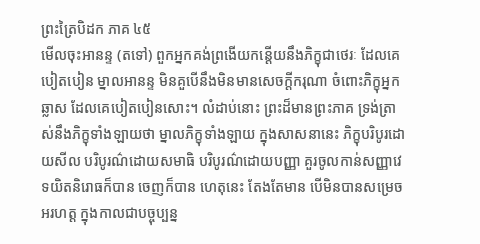ព្រះត្រៃបិដក ភាគ ៤៥
មើលចុះអានន្ទ (តទៅ) ពួកអ្នកគង់ព្រងើយកន្តើយនឹងភិក្ខុជាថេរៈ ដែលគេបៀតបៀន ម្នាលអានន្ទ មិនគួបើនឹងមិនមានសេចក្តីករុណា ចំពោះភិក្ខុអ្នកឆ្លាស ដែលគេបៀតបៀនសោះ។ លំដាប់នោះ ព្រះដ៏មានព្រះភាគ ទ្រង់ត្រាស់នឹងភិក្ខុទាំងឡាយថា ម្នាលភិក្ខុទាំងឡាយ ក្នុងសាសនានេះ ភិក្ខុបរិបូរដោយសីល បរិបូរណ៌ដោយសមាធិ បរិបូរណ៌ដោយបញ្ញា គួរចូលកាន់សញ្ញាវេទយិតនិរោធក៏បាន ចេញក៏បាន ហេតុនេះ តែងតែមាន បើមិនបានសម្រេចអរហត្ត ក្នុងកាលជាបច្ចុប្បន្ន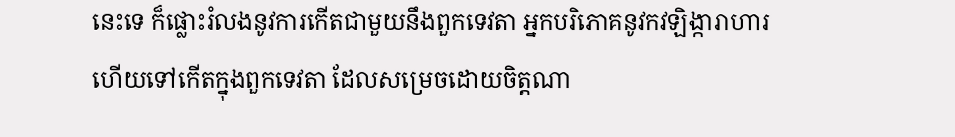នេះទេ ក៏ផ្លោះរំលងនូវការកើតជាមួយនឹងពួកទេវតា អ្នកបរិភោគនូវកវឡិង្ការាហារ ហើយទៅកើតក្នុងពួកទេវតា ដែលសម្រេចដោយចិត្តណា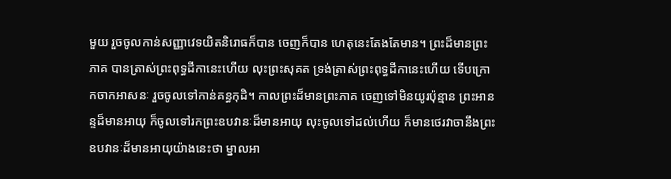មួយ រួចចូលកាន់សញ្ញាវេទយិតនិរោធក៏បាន ចេញក៏បាន ហេតុនេះតែងតែមាន។ ព្រះដ៏មានព្រះភាគ បានត្រាស់ព្រះពុទ្ធដីកានេះហើយ លុះព្រះសុគត ទ្រង់ត្រាស់ព្រះពុទ្ធដីកានេះហើយ ទើបក្រោកចាកអាសនៈ រួចចូលទៅកាន់គន្ធកុដិ។ កាលព្រះដ៏មានព្រះភាគ ចេញទៅមិនយូរប៉ុន្មាន ព្រះអានន្ទដ៏មានអាយុ ក៏ចូលទៅរកព្រះឧបវានៈដ៏មានអាយុ លុះចូលទៅដល់ហើយ ក៏មានថេរវាចានឹងព្រះឧបវានៈដ៏មានអាយុយ៉ាងនេះថា ម្នាលអា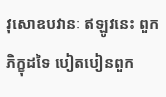វុសោឧបវានៈ ឥឡូវនេះ ពួកភិក្ខុដទៃ បៀតបៀនពួក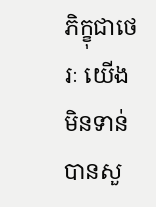ភិក្ខុជាថេរៈ យើងមិនទាន់បានសួ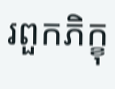រពួកភិក្ខុ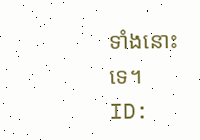ទាំងនោះទេ។
ID: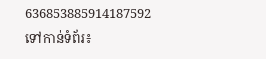636853885914187592
ទៅកាន់ទំព័រ៖